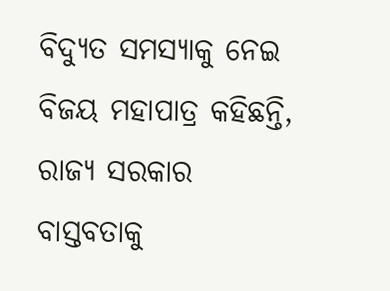ବିଦ୍ୟୁତ ସମସ୍ୟାକୁ ନେଇ ବିଜୟ ମହାପାତ୍ର କହିଛନ୍ତି, ରାଜ୍ୟ ସରକାର ବାସ୍ତବତାକୁ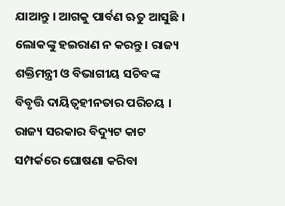ଯାଆନ୍ତୁ । ଆଗକୁ ପାର୍ବଣ ଋତୁ ଆସୁଛି । ଲୋକଙ୍କୁ ହଇରାଣ ନ କରନ୍ତୁ । ରାଜ୍ୟ ଶକ୍ତିମନ୍ତ୍ରୀ ଓ ବିଭାଗୀୟ ସଚିବଙ୍କ ବିବୃତ୍ତି ଦାୟିତ୍ୱହୀନତାର ପରିଚୟ । ରାଜ୍ୟ ସରକାର ବିଦ୍ୟୁଟ କାଟ ସମ୍ପର୍କରେ ଘୋଷଣା କରିବା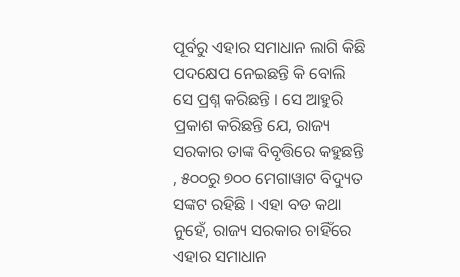ପୂର୍ବରୁ ଏହାର ସମାଧାନ ଲାଗି କିଛି ପଦକ୍ଷେପ ନେଇଛନ୍ତି କି ବୋଲି ସେ ପ୍ରଶ୍ନ କରିଛନ୍ତି । ସେ ଆହୁରି ପ୍ରକାଶ କରିଛନ୍ତି ଯେ, ରାଜ୍ୟ ସରକାର ତାଙ୍କ ବିବୃତ୍ତିରେ କହୁଛନ୍ତି , ୫୦୦ରୁ ୭୦୦ ମେଗାୱାଟ ବିଦ୍ୟୁତ ସଙ୍କଟ ରହିଛି । ଏହା ବଡ କଥା ନୁହେଁ, ରାଜ୍ୟ ସରକାର ଚାହିଁରେ ଏହାର ସମାଧାନ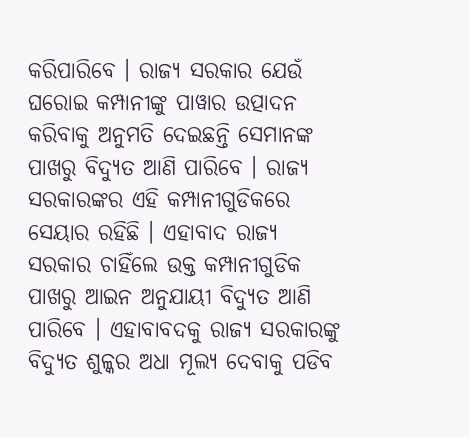କରିପାରିବେ । ରାଜ୍ୟ ସରକାର ଯେଉଁ ଘରୋଇ କମ୍ପାନୀଙ୍କୁ ପାୱାର ଉତ୍ପାଦନ କରିବାକୁ ଅନୁମତି ଦେଇଛନ୍ତି ସେମାନଙ୍କ ପାଖରୁ ବିଦ୍ୟୁତ ଆଣି ପାରିବେ । ରାଜ୍ୟ ସରକାରଙ୍କର ଏହି କମ୍ପାନୀଗୁଡିକରେ ସେୟାର ରହିଛି । ଏହାବାଦ ରାଜ୍ୟ ସରକାର ଚାହିଁଲେ ଉକ୍ତ କମ୍ପାନୀଗୁଡିକ ପାଖରୁ ଆଇନ ଅନୁଯାୟୀ ବିଦ୍ୟୁତ ଆଣି ପାରିବେ । ଏହାବାବଦକୁ ରାଜ୍ୟ ସରକାରଙ୍କୁ ବିଦ୍ୟୁତ ଶୁଳ୍କର ଅଧା ମୂଲ୍ୟ ଦେବାକୁ ପଡିବ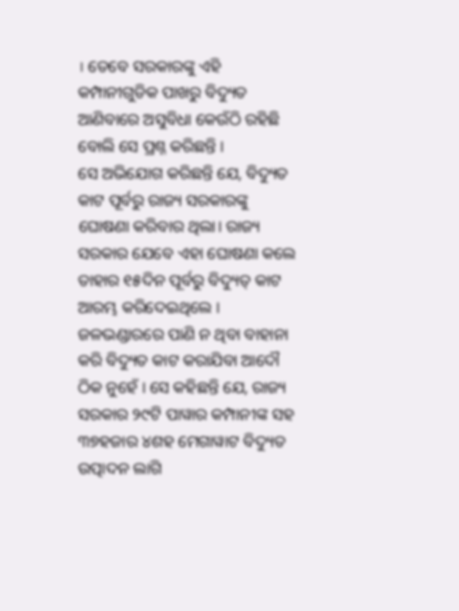। ତେବେ ସରକାରଙ୍କୁ ଏହି କମ୍ପାନୀଗୁଡିକ ପାଖରୁ ବିଦ୍ୟୁତ ଆଣିବାରେ ଅସୁବିଧା କେଉଁଠି ରହିଛି ବୋଲି ସେ ପ୍ରଶ୍ନ କରିଛନ୍ତି ।
ସେ ଅଭିଯୋଗ କରିଛନ୍ତି ଯେ, ବିଦ୍ୟୁତ କାଟ ପୂର୍ବରୁ ରାଜ୍ୟ ସରକାରଙ୍କୁ ଘୋଷଣା କରିବାର ଥିଲା। ରାଜ୍ୟ ସରକାର ଯେବେ ଏହା ଘୋଷଣା କଲେ ତାହାର ୧୫ଦିନ ପୂର୍ବରୁ ବିଦ୍ୟୁତ୍ କାଟ ଆରମ୍ଭ କରିଦେଇଥିଲେ । ଜଳଭଣ୍ଡାରରେ ପାଣି ନ ଥିବା ବାହାନା କରି ବିଦ୍ୟୁତ କାଟ କରାଯିବା ଆଦୌ ଠିକ ନୁହେଁ । ସେ କହିଛନ୍ତି ଯେ, ରାଜ୍ୟ ସରକାର ୨୯ଟି ପାୱାର କମ୍ପାନୀଙ୍କ ସହ ୩୭ହଜାର ୪ଶହ ମେଗାୱାଟ ବିଦ୍ୟୁତ ଉତ୍ପାଦନ ଲାଗି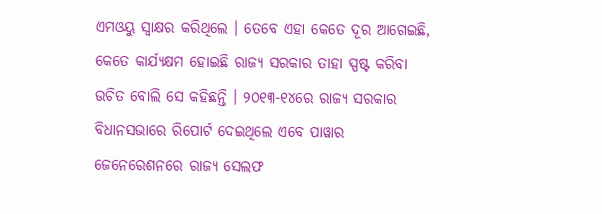ଏମଓୟୁ ସ୍ୱାକ୍ଷର କରିଥିଲେ । ତେବେ ଏହା କେତେ ଦୂର ଆଗେଇଛି, କେତେ କାର୍ଯ୍ୟକ୍ଷମ ହୋଇଛି ରାଜ୍ୟ ସରକାର ତାହା ସ୍ପଷ୍ଟ କରିବା ଉଚିତ ବୋଲି ସେ କହିଛନ୍ତି । ୨୦୧୩-୧୪ରେ ରାଜ୍ୟ ସରକାର ବିଧାନସଭାରେ ରିପୋର୍ଟ ଦେଇଥିଲେ ଏବେ ପାୱାର ଜେନେରେଶନରେ ରାଜ୍ୟ ସେଲଫ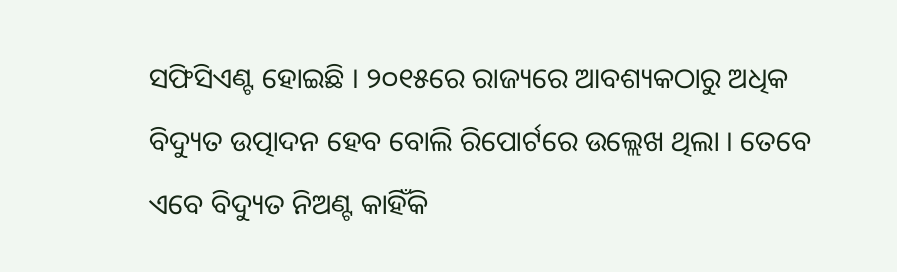ସଫିସିଏଣ୍ଟ ହୋଇଛି । ୨୦୧୫ରେ ରାଜ୍ୟରେ ଆବଶ୍ୟକଠାରୁ ଅଧିକ ବିଦ୍ୟୁତ ଉତ୍ପାଦନ ହେବ ବୋଲି ରିପୋର୍ଟରେ ଉଲ୍ଲେଖ ଥିଲା । ତେବେ ଏବେ ବିଦ୍ୟୁତ ନିଅଣ୍ଟ କାହିଁକି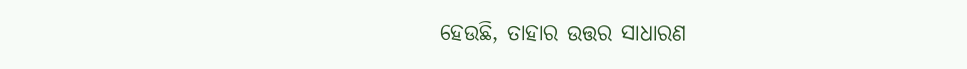ହେଉଛି, ତାହାର ଉତ୍ତର ସାଧାରଣ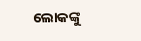ଲୋକଙ୍କୁ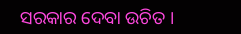ସରକାର ଦେବା ଉଚିତ ।